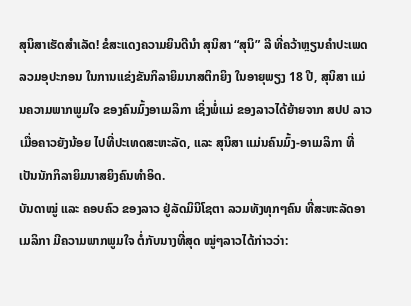ສຸນິສາເຮັດສຳເລັດ! ຂໍສະແດງຄວາມຍິນດີນຳ ສຸນິສາ “ສຸນິ” ລີ ທີ່ຄວ້າຫຼຽນຄຳປະເພດລວມອຸປະກອນ ໃນການແຂ່ງຂັນກິລາຍິມນາສຕິກຍິງ ໃນອາຍຸພຽງ 18 ປີ, ສຸນິສາ ແມ່ນຄວາມພາກພູມໃຈ ຂອງຄົນມົ້ງອາເມລິກາ ເຊິ່ງພໍ່ແມ່ ຂອງລາວໄດ້ຍ້າຍຈາກ ສປປ ລາວ ເມື່ອຄາວຍັງນ້ອຍ ໄປທີ່ປະເທດສະຫະລັດ, ແລະ ສຸນິສາ ແມ່ນຄົນມົ້ງ-ອາເມລິກາ ທີ່ເປັນນັກກິລາຍິມນາສຍິງຄົນທຳອິດ.
ບັນດາໝູ່ ແລະ ຄອບຄົວ ຂອງລາວ ຢູ່ລັດມິນິໂຊຕາ ລວມທັງທຸກໆຄົນ ທີ່ສະຫະລັດອາເມລິກາ ມີຄວາມພາກພູມໃຈ ຕໍ່ກັບນາງທີ່ສຸດ ໝູ່ໆລາວໄດ້ກ່າວວ່າ: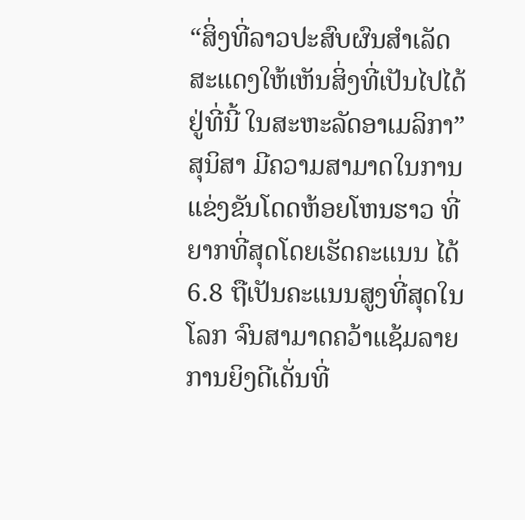“ສິ່ງທີ່ລາວປະສົບຜົນສຳເລັດ ສະແດງໃຫ້ເຫັນສິ່ງທີ່ເປັນໄປໄດ້ຢູ່ທີ່ນີ້ ໃນສະຫະລັດອາເມລິກາ”
ສຸນິສາ ມີຄວາມສາມາດໃນການແຂ່ງຂັນໂດດຫ້ອຍໂຫນຮາວ ທີ່ຍາກທີ່ສຸດໂດຍເຮັດຄະແນນ ໄດ້ 6.8 ຖືເປັນຄະແນນສູງທີ່ສຸດໃນໂລກ ຈົນສາມາດຄວ້າແຊ້ມລາຍການຍິງດີເດັ່ນທີ່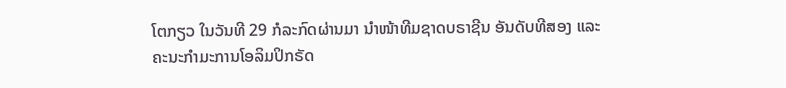ໂຕກຽວ ໃນວັນທີ 29 ກໍລະກົດຜ່ານມາ ນຳໜ້າທີມຊາດບຣາຊີນ ອັນດັບທີສອງ ແລະ ຄະນະກຳມະການໂອລິມປິກຣັດ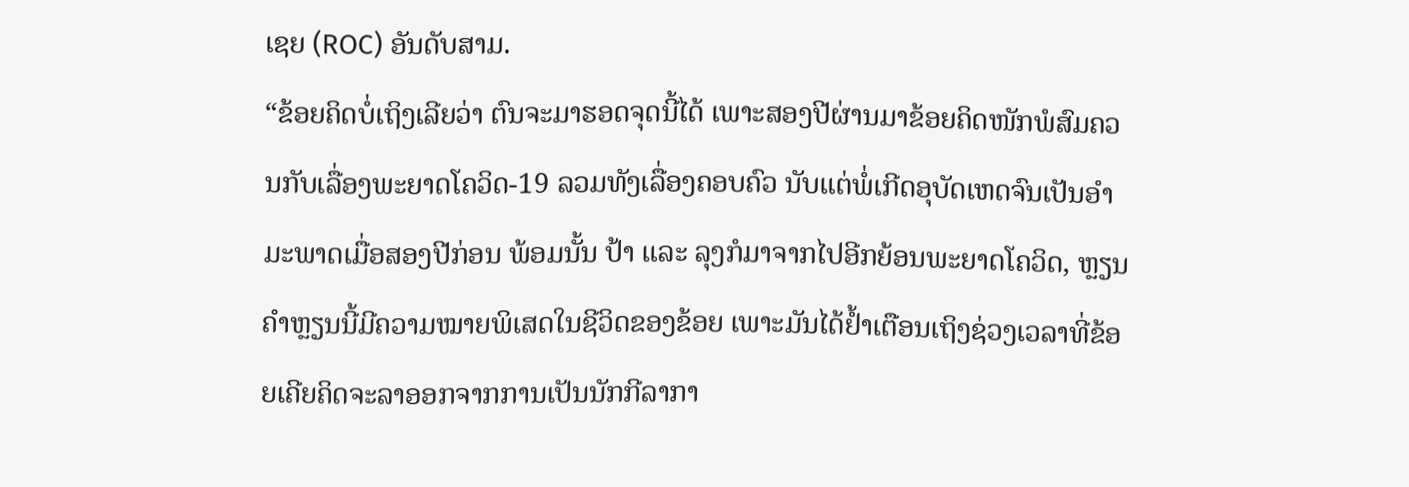ເຊຍ (ROC) ອັນດັບສາມ.
“ຂ້ອຍຄິດບໍ່ເຖິງເລີຍວ່າ ຕົນຈະມາຮອດຈຸດນີ້ໄດ້ ເພາະສອງປີຜ່ານມາຂ້ອຍຄິດໜັກພໍສົມຄວນກັບເລື່ອງພະຍາດໂຄວິດ-19 ລວມທັງເລື່ອງຄອບຄົວ ນັບແຕ່ພໍ່ເກີດອຸບັດເຫດຈົນເປັນອຳມະພາດເມື່ອສອງປີກ່ອນ ພ້ອມນັ້ນ ປ້າ ແລະ ລຸງກໍມາຈາກໄປອີກຍ້ອນພະຍາດໂຄວິດ, ຫຼຽນຄຳຫຼຽນນີ້ມີຄວາມໝາຍພິເສດໃນຊີວິດຂອງຂ້ອຍ ເພາະມັນໄດ້ຢໍ້າເຕືອນເຖິງຊ່ວງເວລາທີ່ຂ້ອຍເຄີຍຄິດຈະລາອອກຈາກການເປັນນັກກີລາກາ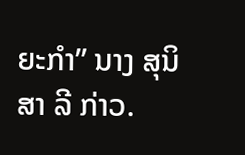ຍະກຳ” ນາງ ສຸນິສາ ລີ ກ່າວ.